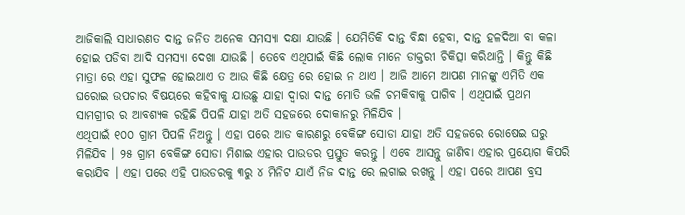ଆଜିକାଲି ସାଧାରଣତ ଦାନ୍ତ ଜନିତ ଅନେକ ସମସ୍ଯା ଦକ୍ଷା ଯାଉଛି । ଯେମିତିକି ଦାନ୍ତ ବିନ୍ଧା ହେବା, ଦାନ୍ତ ହଳଦିଆ ବା କଳା ହୋଇ ପଡିବା ଆଦି ସମସ୍ଯା ଦେଖା ଯାଉଛି । ତେବେ ଏଥିପାଇଁ କିଛି ଲୋକ ମାନେ ଡାକ୍ତରୀ ଚିକିତ୍ସା କରିଥାନ୍ତି । କିନ୍ତୁ କିଛି ମାତ୍ରା ରେ ଏହା ସୁଫଳ ହୋଇଥାଏ ତ ଆଉ କିଛି କ୍ଷେତ୍ର ରେ ହୋଇ ନ ଥାଏ । ଆଜି ଆମେ ଆପଣ ମାନଙ୍କୁ ଏମିତି ଏକ ଘରୋଇ ଉପଚାର ବିଷୟରେ କହିବାକୁ ଯାଉଛୁ ଯାହା ଦ୍ଵାରା ଦାନ୍ତ ମୋତି ଭଳି ଚମକିବାକୁ ପାଗିବ । ଏଥିପାଇଁ ପ୍ରଥମ ସାମଗ୍ରୀର ର ଆବଶ୍ୟକ ରହିଛି ପିପଳି ଯାହା ଅତି ସହଜରେ ଦୋକାନରୁ ମିଳିଯିବ ।
ଏଥିପାଇଁ ୧୦୦ ଗ୍ରାମ ପିପଳି ନିଅନ୍ତୁ । ଏହା ପରେ ଆଡ କାରଣରୁ ବେକିଙ୍ଗ ସୋଡା ଯାହା ଅତି ସହଜରେ ରୋଷେଇ ଘରୁ ମିଳିଯିବ । ୨୫ ଗ୍ରାମ ବେକିଙ୍ଗ ସୋଡା ମିଶାଇ ଏହାର ପାଉଡର ପ୍ରସ୍ତୁତ କରନ୍ତୁ । ଏବେ ଆସନ୍ତୁ ଜାଣିବା ଏହାର ପ୍ରୟୋଗ କିପରି କରାଯିବ । ଏହା ପରେ ଏହି ପାଉଡରକୁ ୩ରୁ ୪ ମିନିଟ ଯାଏଁ ନିଜ ଦାନ୍ତ ରେ ଲଗାଇ ରଖନ୍ତୁ । ଏହା ପରେ ଆପଣ ବ୍ରସ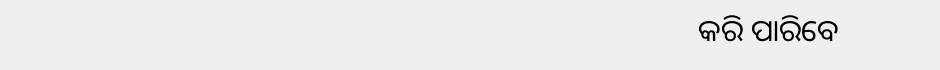କରି ପାରିବେ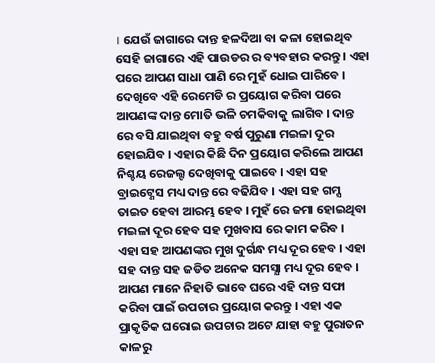। ଯେଉଁ ଜାଗାରେ ଦାନ୍ତ ହଳଦିଆ ବା କଳା ହୋଇଥିବ ସେହି ଜାଗାରେ ଏହି ପାଉଡର ର ବ୍ୟବହାର କରନ୍ତୁ । ଏହା ପରେ ଆପଣ ସାଧା ପାଣି ରେ ମୁହଁ ଧୋଇ ପାରିବେ ।
ଦେଖିବେ ଏହି ରେମେଡି ର ପ୍ରୟୋଗ କରିବା ପରେ ଆପଣଙ୍କ ଦାନ୍ତ ମୋତି ଭଳି ଚମକିବାକୁ ଲାଗିବ । ଦାନ୍ତ ରେ ବସି ଯାଇଥିବା ବହୁ ବର୍ଷ ପୁରୁଣା ମଇଳା ଦୂର ହୋଇଯିବ । ଏହାର କିଛି ଦିନ ପ୍ରୟୋଗ କରିଲେ ଆପଣ ନିଶ୍ଚୟ ରେଜଲ୍ଟ ଦେଖିବାକୁ ପାଇବେ । ଏହା ସହ ବ୍ରାଇଟ୍ଣେସ ମଧ୍ୟ ଦାନ୍ତ ରେ ବଢିଯିବ । ଏହା ସହ ଗମ୍ସ ତାଇତ ହେବା ଆରମ୍ଭ ହେବ । ମୁହଁ ରେ ଜମା ହୋଇଥିବା ମଇଳା ଦୂର ହେବ ସହ ମୁଖବାସ ରେ କାମ କରିବ ।
ଏହା ସହ ଆପଣଙ୍କର ମୁଖ ଦୁର୍ଗନ୍ଧ ମଧ୍ୟ ଦୂର ହେବ । ଏହା ସହ ଦାନ୍ତ ସହ ଜଡିତ ଅନେକ ସମସ୍ଯା ମଧ୍ୟ ଦୂର ହେବ । ଆପଣ ମାନେ ନିହାତି ଭାବେ ଘରେ ଏହି ଦାନ୍ତ ସଫା କରିବା ପାଇଁ ଉପଚାର ପ୍ରୟୋଗ କରନ୍ତୁ । ଏହା ଏକ ପ୍ରାକୃତିକ ଘରୋଇ ଉପଚାର ଅଟେ ଯାହା ବହୁ ପୁରାତନ କାଳରୁ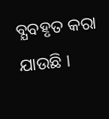ବ୍ଯବହୃତ କରା ଯାଉଛି ।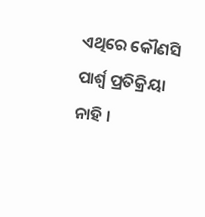ଏଥିରେ କୌଣସି ପାର୍ଶ୍ଵ ପ୍ରତିକ୍ରିୟା ନାହି ।